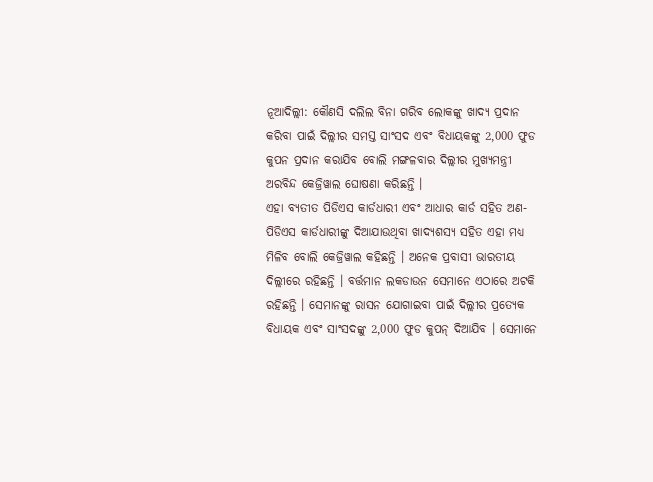ନୂଆଦିଲ୍ଲୀ: କୌଣସି ଦଲିଲ ବିନା ଗରିବ ଲୋକଙ୍କୁ ଖାଦ୍ୟ ପ୍ରଦାନ କରିବା ପାଇଁ ଦିଲ୍ଲୀର ସମସ୍ତ ସାଂସଦ ଏବଂ ବିଧାୟକଙ୍କୁ 2,000 ଫୁଡ କୁପନ ପ୍ରଦାନ କରାଯିବ ବୋଲି ମଙ୍ଗଳବାର ଦିଲ୍ଲୀର ମୁଖ୍ୟମନ୍ତ୍ରୀ ଅରବିନ୍ଦ କେଜ୍ରିୱାଲ ଘୋଷଣା କରିଛନ୍ତି ।
ଏହା ବ୍ୟତୀତ ପିଡିଏସ କାର୍ଡଧାରୀ ଏବଂ ଆଧାର କାର୍ଡ ସହିତ ଅଣ-ପିଡିଏସ କାର୍ଡଧାରୀଙ୍କୁ ଦିଆଯାଉଥିବା ଖାଦ୍ୟଶସ୍ୟ ସହିତ ଏହା ମଧ୍ୟ ମିଳିବ ବୋଲି କେଜ୍ରିୱାଲ କହିଛନ୍ତି । ଅନେକ ପ୍ରବାସୀ ଭାରତୀୟ ଦିଲ୍ଲୀରେ ରହିଛନ୍ତି । ବର୍ତ୍ତମାନ ଲକଡାଉନ ସେମାନେ ଏଠାରେ ଅଟକି ରହିଛନ୍ତି । ସେମାନଙ୍କୁ ରାସନ ଯୋଗାଇବା ପାଇଁ ଦିଲ୍ଲୀର ପ୍ରତ୍ୟେକ ବିଧାୟକ ଏବଂ ସାଂସଦଙ୍କୁ 2,000 ଫୁଡ କୁପନ୍ ଦିଆଯିବ । ସେମାନେ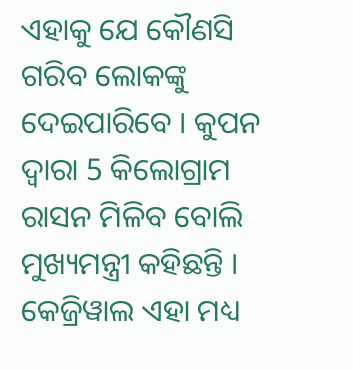ଏହାକୁ ଯେ କୌଣସି ଗରିବ ଲୋକଙ୍କୁ ଦେଇପାରିବେ । କୁପନ ଦ୍ବାରା 5 କିଲୋଗ୍ରାମ ରାସନ ମିଳିବ ବୋଲି ମୁଖ୍ୟମନ୍ତ୍ରୀ କହିଛନ୍ତି ।
କେଜ୍ରିୱାଲ ଏହା ମଧ୍ୟ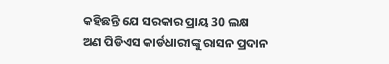କହିଛନ୍ତି ଯେ ସରକାର ପ୍ରାୟ 30 ଲକ୍ଷ ଅଣ ପିଡିଏସ କାର୍ଡଧାରୀଙ୍କୁ ରାସନ ପ୍ରଦାନ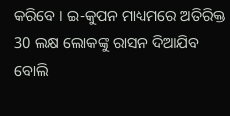କରିବେ । ଇ-କୁପନ ମାଧ୍ୟମରେ ଅତିରିକ୍ତ 30 ଲକ୍ଷ ଲୋକଙ୍କୁ ରାସନ ଦିଆଯିବ ବୋଲି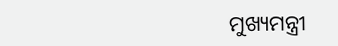ମୁଖ୍ୟମନ୍ତ୍ରୀ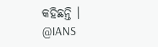କହିଛନ୍ତି ।
@IANS